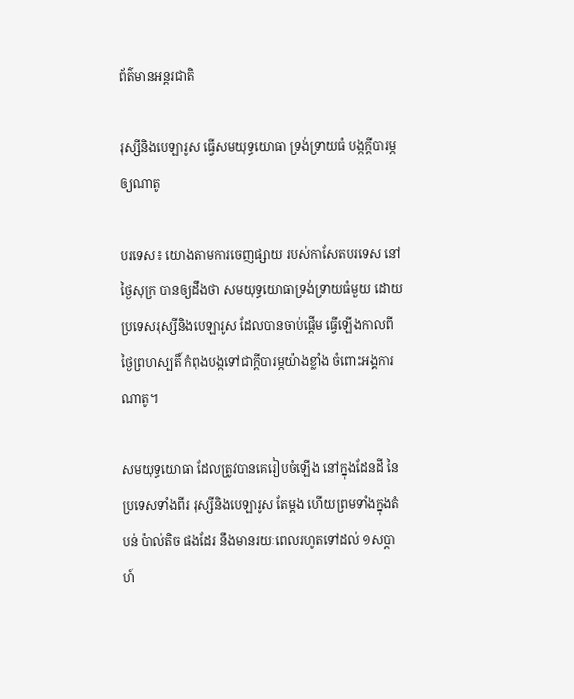ព័ត៌មានអន្តរជាតិ

រុស្សីនិងបេឡារូស ធ្វើសមយុទ្ធយោធា ទ្រង់ទ្រាយធំ បង្កក្តីបារម្ភឲ្យណាតូ

បរទេស៖ យោងតាមការចេញផ្សាយ របស់កាសែតបរទេស នៅថ្ងៃសុក្រ បានឲ្យដឹងថា សមយុទ្ធយោធាទ្រង់ទ្រាយធំមួយ ដោយប្រទេសរុស្សីនិងបេឡារូស ដែលបានចាប់ផ្តើម ធ្វើឡើងកាលពីថ្ងៃព្រហស្បតិ៍ កំពុងបង្កទៅជាក្តីបារម្ភយ៉ាងខ្លាំង ចំពោះអង្គការណាតូ។

សមយុទ្ធយោធា ដែលត្រូវបានគេរៀបចំឡើង នៅក្នុងដែនដី នៃប្រទេសទាំងពីរ រុស្សីនិងបេឡារូស តែម្តង ហើយព្រមទាំងក្នុងតំបន់ ប៉ាល់តិច ផងដែរ នឹងមានរយៈពេលរហូតទៅដល់ ១សប្តាហ៍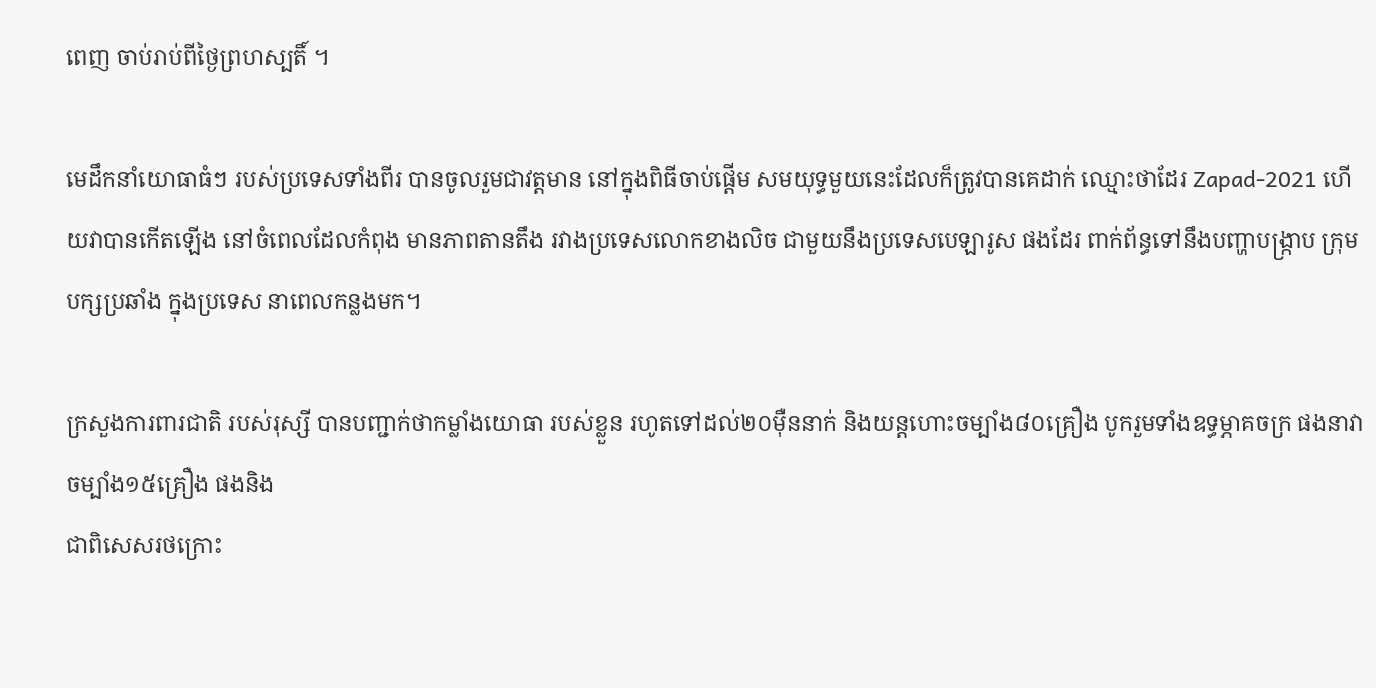ពេញ ចាប់រាប់ពីថ្ងៃព្រហស្បតិ៍ ។

មេដឹកនាំយោធាធំៗ របស់ប្រទេសទាំងពីរ បានចូលរួមជាវត្តមាន នៅក្នុងពិធីចាប់ផ្តើម សមយុទ្ធមួយនេះដែលក៏ត្រូវបានគេដាក់ ឈ្មោះថាដែរ Zapad-2021 ហើយវាបានកើតឡើង នៅចំពេលដែលកំពុង មានភាពតានតឹង រវាងប្រទេសលោកខាងលិច ជាមួយនឹងប្រទេសបេឡារូស ផងដែរ ពាក់ព័ន្ធទៅនឹងបញ្ហាបង្ក្រាប ក្រុមបក្សប្រឆាំង ក្នុងប្រទេស នាពេលកន្លងមក។

ក្រសួងការពារជាតិ របស់រុស្សី បានបញ្ជាក់ថាកម្លាំងយោធា របស់ខ្លួន រហូតទៅដល់២០ម៉ឺននាក់ និងយន្តហោះចម្បាំង៨០គ្រឿង បូករួមទាំងឧទ្ធម្ភាគចក្រ ផងនាវាចម្បាំង១៥គ្រឿង ផងនិង
ជាពិសេសរថក្រោះ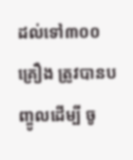ដល់ទៅ៣០០គ្រឿង ត្រូវបានបញ្ចូលដើម្បី ចូ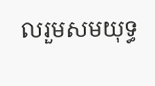លរួមសមយុទ្ធ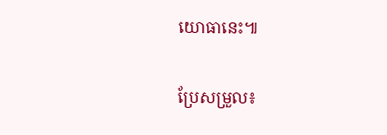យោធានេះ៕

ប្រែសម្រួល៖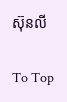ស៊ុនលី

To Top